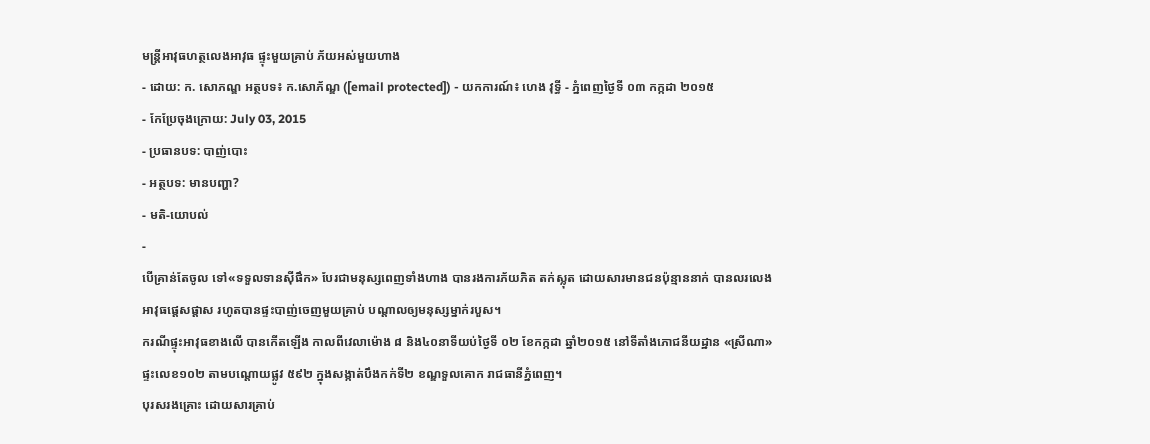មន្ត្រីអាវុធហត្ថលេងអាវុធ ផ្ទុះមួយគ្រាប់ ភ័យអស់មួយហាង
- ដោយ: ក. សោភណ្ឌ អត្ថបទ៖ ក.សោភ័ណ្ឌ ([email protected]) - យកការណ៍៖ ហេង វុទ្ធី - ភ្នំពេញថ្ងៃទី ០៣ កក្កដា ២០១៥
- កែប្រែចុងក្រោយ: July 03, 2015
- ប្រធានបទ: បាញ់បោះ
- អត្ថបទ: មានបញ្ហា?
- មតិ-យោបល់
-
បើគ្រាន់តែចូល ទៅ«ទទួលទានស៊ីផឹក» បែរជាមនុស្សពេញទាំងហាង បានរងការភ័យភិត តក់ស្លុត ដោយសារមានជនប៉ុន្មាននាក់ បានលរលេងអាវុធផ្ដេសផ្ដាស រហូតបានផ្ទះបាញ់ចេញមួយគ្រាប់ បណ្ដាលឲ្យមនុស្សម្នាក់របួស។
ករណីផ្ទុះអាវុធខាងលើ បានកើតឡើង កាលពីវេលាម៉ោង ៨ និង៤០នាទីយប់ថ្ងៃទី ០២ ខែកក្កដា ឆ្នាំ២០១៥ នៅទីតាំងភោជនីយដ្ឋាន «ស្រីណា» ផ្ទះលេខ១០២ តាមបណ្តោយផ្លូវ ៥៩២ ក្នុងសង្កាត់បឹងកក់ទី២ ខណ្ឌទួលគោក រាជធានីភ្នំពេញ។
បុរសរងគ្រោះ ដោយសារគ្រាប់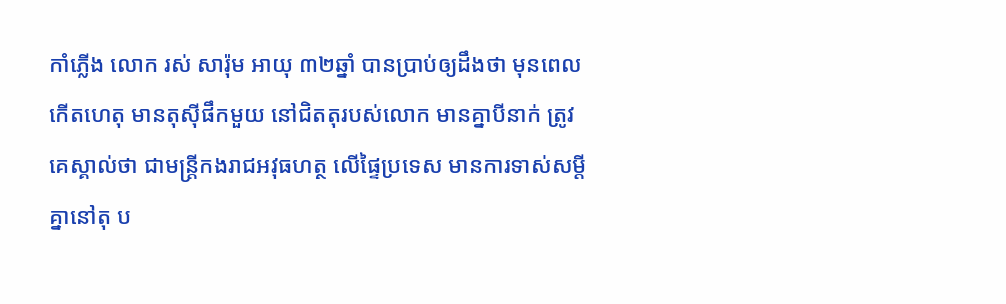កាំភ្លើង លោក រស់ សារ៉ុម អាយុ ៣២ឆ្នាំ បានប្រាប់ឲ្យដឹងថា មុនពេលកើតហេតុ មានតុស៊ីផឹកមួយ នៅជិតតុរបស់លោក មានគ្នាបីនាក់ ត្រូវគេស្គាល់ថា ជាមន្ត្រីកងរាជអវុធហត្ថ លើផ្ទៃប្រទេស មានការទាស់សម្តីគ្នានៅតុ ប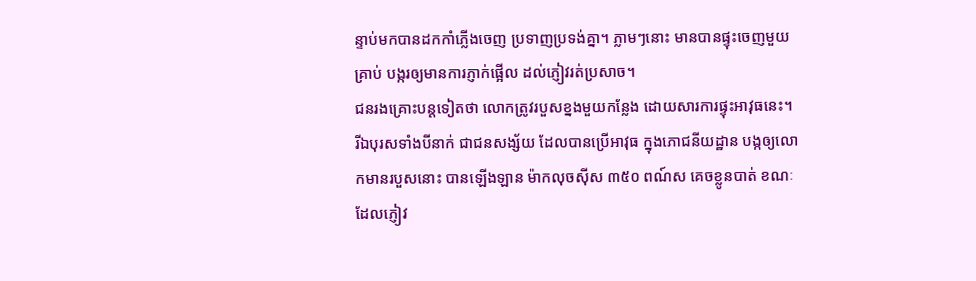ន្ទាប់មកបានដកកាំភ្លើងចេញ ប្រទាញប្រទង់គ្នា។ ភ្លាមៗនោះ មានបានផ្ទុះចេញមួយគ្រាប់ បង្ករឲ្យមានការភ្ញាក់ផ្អើល ដល់ភ្ញៀវរត់ប្រសាច។
ជនរងគ្រោះបន្តទៀតថា លោកត្រូវរបួសខ្នងមួយកន្លែង ដោយសារការផ្ទុះអាវុធនេះ។ រីឯបុរសទាំងបីនាក់ ជាជនសង្ស័យ ដែលបានប្រើអាវុធ ក្នុងភោជនីយដ្ឋាន បង្កឲ្យលោកមានរបួសនោះ បានឡើងឡាន ម៉ាកលុចស៊ីស ៣៥០ ពណ៍ស គេចខ្លូនបាត់ ខណៈដែលភ្ញៀវ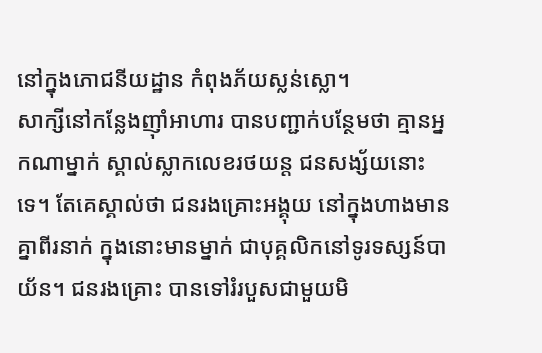នៅក្នុងភោជនីយដ្ឋាន កំពុងភ័យស្លន់ស្លោ។
សាក្សីនៅកន្លែងញ៉ាំអាហារ បានបញ្ជាក់បន្ថែមថា គ្មានអ្នកណាម្នាក់ ស្គាល់ស្លាកលេខរថយន្ត ជនសង្ស័យនោះទេ។ តែគេស្គាល់ថា ជនរងគ្រោះអង្គុយ នៅក្នុងហាងមានគ្នាពីរនាក់ ក្នុងនោះមានម្នាក់ ជាបុគ្គលិកនៅទូរទស្សន៍បាយ័ន។ ជនរងគ្រោះ បានទៅរំរបួសជាមួយមិ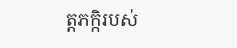ត្តភក្កិរបស់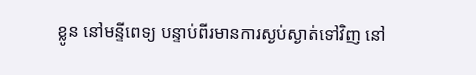ខ្លូន នៅមន្ទីពេទ្យ បន្ទាប់ពីរមានការស្ងប់ស្ងាត់ទៅវិញ នៅ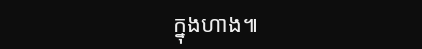ក្នុងហាង៕